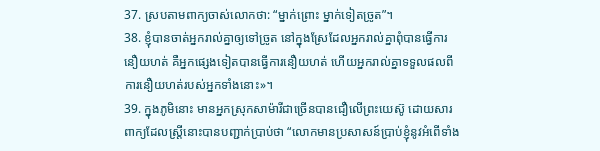37. ស្របតាមពាក្យចាស់លោកថា: “ម្នាក់ព្រោះ ម្នាក់ទៀតច្រូត”។
38. ខ្ញុំបានចាត់អ្នករាល់គ្នាឲ្យទៅច្រូត នៅក្នុងស្រែដែលអ្នករាល់គ្នាពុំបានធ្វើការនឿយហត់ គឺអ្នកផ្សេងទៀតបានធ្វើការនឿយហត់ ហើយអ្នករាល់គ្នាទទួលផលពីការនឿយហត់របស់អ្នកទាំងនោះ»។
39. ក្នុងភូមិនោះ មានអ្នកស្រុកសាម៉ារីជាច្រើនបានជឿលើព្រះយេស៊ូ ដោយសារពាក្យដែលស្ត្រីនោះបានបញ្ជាក់ប្រាប់ថា “លោកមានប្រសាសន៍ប្រាប់ខ្ញុំនូវអំពើទាំង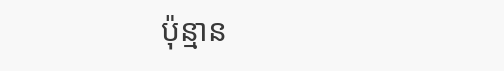ប៉ុន្មាន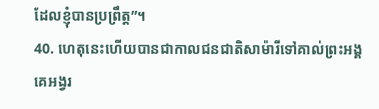ដែលខ្ញុំបានប្រព្រឹត្ត”។
40. ហេតុនេះហើយបានជាកាលជនជាតិសាម៉ារីទៅគាល់ព្រះអង្គ គេអង្វរ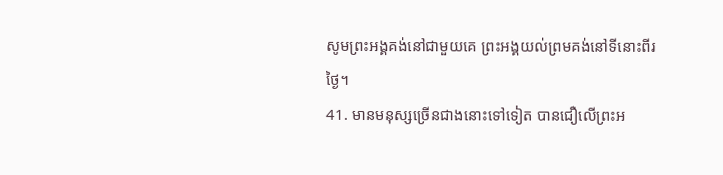សូមព្រះអង្គគង់នៅជាមួយគេ ព្រះអង្គយល់ព្រមគង់នៅទីនោះពីរថ្ងៃ។
41. មានមនុស្សច្រើនជាងនោះទៅទៀត បានជឿលើព្រះអ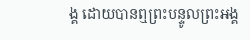ង្គ ដោយបានឮព្រះបន្ទូលព្រះអង្គ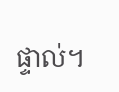ផ្ទាល់។